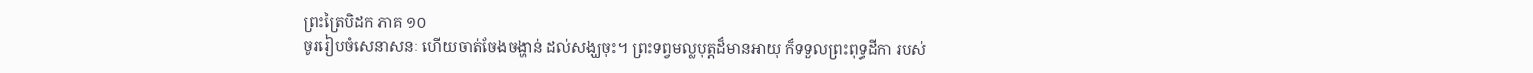ព្រះត្រៃបិដក ភាគ ១០
ចូររៀបចំសេនាសនៈ ហើយចាត់ចែងចង្ហាន់ ដល់សង្ឃចុះ។ ព្រះទព្វមល្លបុត្តដ៏មានអាយុ ក៏ទទួលព្រះពុទ្ធដីកា របស់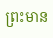ព្រះមាន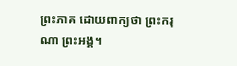ព្រះភាគ ដោយពាក្យថា ព្រះករុណា ព្រះអង្គ។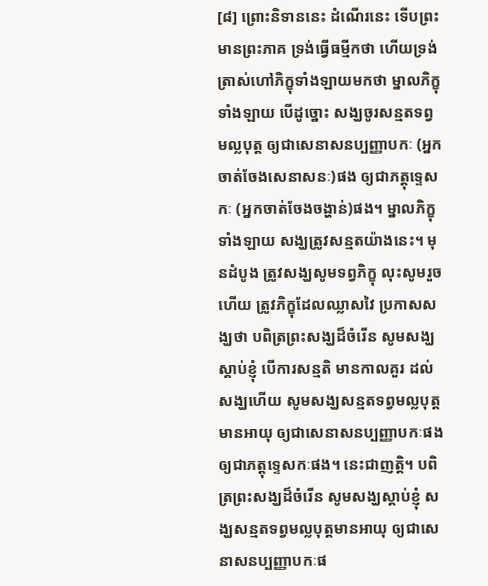[៨] ព្រោះនិទាននេះ ដំណើរនេះ ទើបព្រះមានព្រះភាគ ទ្រង់ធ្វើធម្មីកថា ហើយទ្រង់ត្រាស់ហៅភិក្ខុទាំងឡាយមកថា ម្នាលភិក្ខុទាំងឡាយ បើដូច្នោះ សង្ឃចូរសន្មតទព្វមល្លបុត្ត ឲ្យជាសេនាសនប្បញ្ញាបកៈ (អ្នកចាត់ចែងសេនាសនៈ)ផង ឲ្យជាភត្តុទ្ទេសកៈ (អ្នកចាត់ចែងចង្ហាន់)ផង។ ម្នាលភិក្ខុទាំងឡាយ សង្ឃត្រូវសន្មតយ៉ាងនេះ។ មុនដំបូង ត្រូវសង្ឃសូមទព្វភិក្ខុ លុះសូមរួចហើយ ត្រូវភិក្ខុដែលឈ្លាសវៃ ប្រកាសសង្ឃថា បពិត្រព្រះសង្ឃដ៏ចំរើន សូមសង្ឃស្តាប់ខ្ញុំ បើការសន្មតិ មានកាលគួរ ដល់សង្ឃហើយ សូមសង្ឃសន្មតទព្វមល្លបុត្តមានអាយុ ឲ្យជាសេនាសនប្បញ្ញាបកៈផង ឲ្យជាភត្តុទ្ទេសកៈផង។ នេះជាញត្តិ។ បពិត្រព្រះសង្ឃដ៏ចំរើន សូមសង្ឃស្តាប់ខ្ញុំ សង្ឃសន្មតទព្វមល្លបុត្តមានអាយុ ឲ្យជាសេនាសនប្បញ្ញាបកៈផ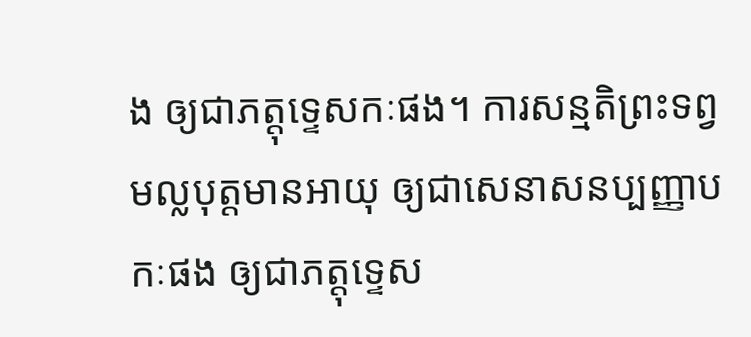ង ឲ្យជាភត្តុទ្ទេសកៈផង។ ការសន្មតិព្រះទព្វមល្លបុត្តមានអាយុ ឲ្យជាសេនាសនប្បញ្ញាបកៈផង ឲ្យជាភត្តុទ្ទេស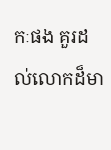កៈផង គួរដល់លោកដ៏មា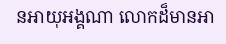នអាយុអង្គណា លោកដ៏មានអា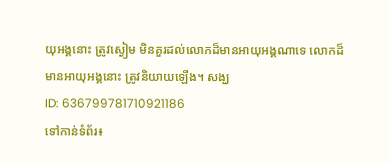យុអង្គនោះ ត្រូវស្ងៀម មិនគួរដល់លោកដ៏មានអាយុអង្គណាទេ លោកដ៏មានអាយុអង្គនោះ ត្រូវនិយាយឡើង។ សង្ឃ
ID: 636799781710921186
ទៅកាន់ទំព័រ៖